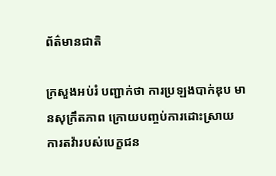ព័ត៌មានជាតិ

ក្រសួងអប់រំ បញ្ជាក់ថា ការប្រឡងបាក់ឌុប មានសុក្រឹតភាព ក្រោយបញ្ចប់ការដោះស្រាយ ការតវ៉ារបស់បេក្ខជន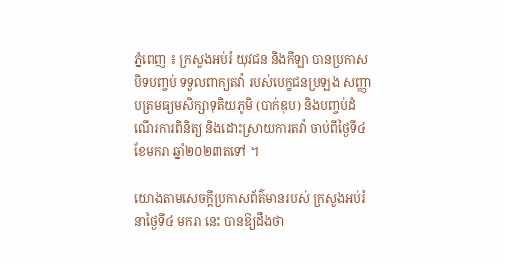ភ្នំពេញ ៖ ក្រសួងអប់រំ យុវជន និងកីឡា បានប្រកាសបិទបញ្ចប់ ទទួលពាក្យតវ៉ា របស់បេក្ខជនប្រឡង សញ្ញាបត្រមធ្យមសិក្សាទុតិយភូមិ (បាក់ឌុប) និងបញ្ចប់ដំណើរការពិនិត្យ និងដោះស្រាយការតវ៉ា ចាប់ពីថ្ងៃទី៤ ខែមករា ឆ្នាំ២០២៣តទៅ ។

យោងតាមសេចក្ដីប្រកាសព័ត៌មានរបស់ ក្រសួងអប់រំ នាថ្ងៃទី៤ មករា នេះ បានឱ្យដឹងថា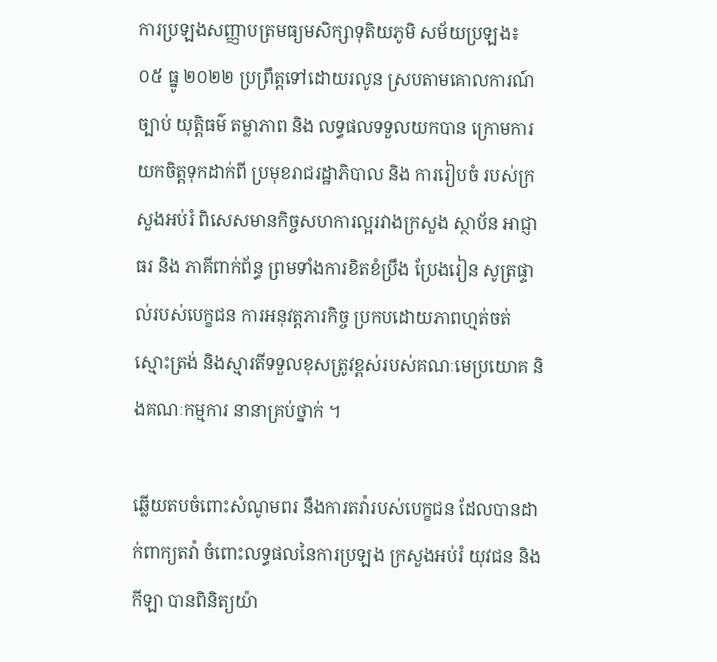ការប្រឡងសញ្ញាបត្រមធ្យមសិក្សាទុតិយភូមិ សម័យប្រឡង៖ ០៥ ធ្នូ ២០២២ ប្រព្រឹត្តទៅដោយរលូន ស្របតាមគោលការណ៍ច្បាប់ យុត្តិធម៌ តម្លាភាព និង លទ្ធផលទទួលយកបាន ក្រោមការយកចិត្តទុកដាក់ពី ប្រមុខរាជរដ្ឋាភិបាល និង ការរៀបចំ របស់ក្រសួងអប់រំ ពិសេសមានកិច្ចសហការល្អរវាងក្រសួង ស្ថាប័ន អាជ្ញាធរ និង ភាគីពាក់ព័ន្ធ ព្រមទាំងការខិតខំប្រឹង ប្រែងរៀន សូត្រផ្ទាល់របស់បេក្ខជន ការអនុវត្តភារកិច្ច ប្រកបដោយភាពហ្មត់ចត់ ស្មោះត្រង់ និងស្មារតីទទួលខុសត្រូវខ្ពស់របស់គណៈមេប្រយោគ និងគណៈកម្មការ នានាគ្រប់ថ្នាក់ ។

ឆ្លើយតបចំពោះសំណូមពរ នឹងការតវ៉ារបស់បេក្ខជន ដែលបានដាក់ពាក្យតវ៉ា ចំពោះលទ្ធផលនៃការប្រឡង ក្រសួងអប់រំ យុវជន និងកីឡា បានពិនិត្យយ៉ា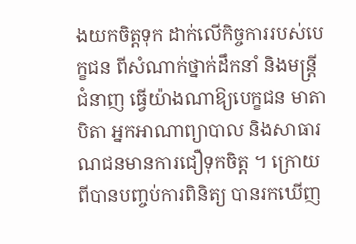ងយកចិត្តទុក ដាក់លើកិច្ចការរបស់បេក្ខជន ពីសំណាក់ថ្នាក់ដឹកនាំ និងមន្ត្រីជំនាញ ធ្វើយ៉ាងណាឱ្យបេក្ខជន មាតាបិតា អ្នកអាណាព្យាបាល និងសាធារណជនមានការជឿទុកចិត្ត ។ ក្រោយពីបានបញ្ចប់ការពិនិត្យ បានរកឃើញ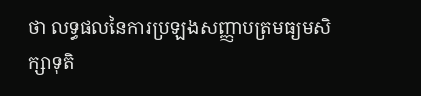ថា លទ្ធផលនៃការប្រឡងសញ្ញាបត្រមធ្យមសិក្សាទុតិ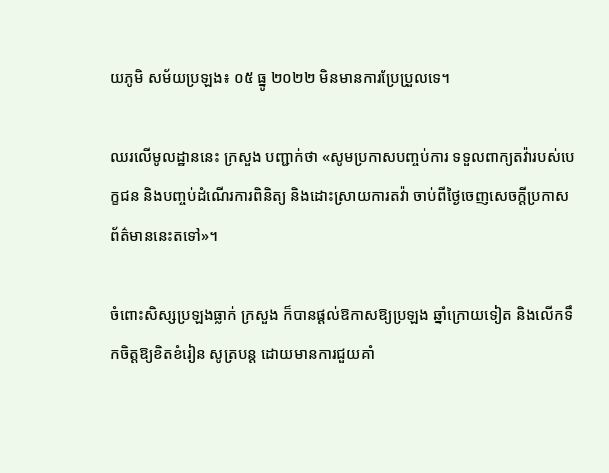យភូមិ សម័យប្រឡង៖ ០៥ ធ្នូ ២០២២ មិនមានការប្រែប្រួលទេ។

ឈរលើមូលដ្ឋាននេះ ក្រសួង បញ្ជាក់ថា «សូមប្រកាសបញ្ចប់ការ ទទួលពាក្យតវ៉ារបស់បេក្ខជន និងបញ្ចប់ដំណើរការពិនិត្យ និងដោះស្រាយការតវ៉ា ចាប់ពីថ្ងៃចេញសេចក្ដីប្រកាស ព័ត៌មាននេះតទៅ»។

ចំពោះសិស្សប្រឡងធ្លាក់ ក្រសួង ក៏បានផ្តល់ឱកាសឱ្យប្រឡង ឆ្នាំក្រោយទៀត និងលើកទឹកចិត្តឱ្យខិតខំរៀន សូត្របន្ត ដោយមានការជួយគាំ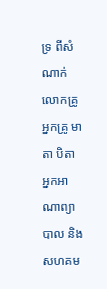ទ្រ ពីសំណាក់លោកគ្រូ អ្នកគ្រូ មាតា បិតា អ្នកអាណាព្យាបាល និងសហគម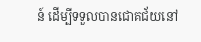ន៍ ដើម្បីទទួលបានជោគជ័យនៅ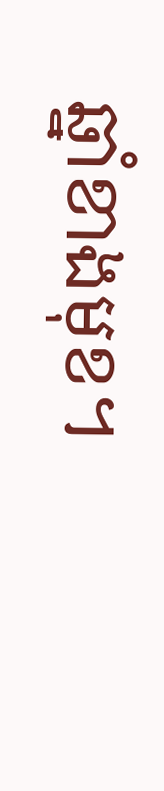ឆ្នាំខាងមុខ។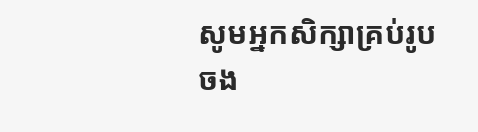សូមអ្នកសិក្សាគ្រប់រូបចង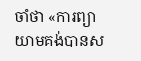ចាំថា «ការព្យាយាមគង់បានស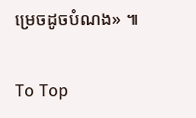ម្រេចដូចបំណង» ៕

To Top